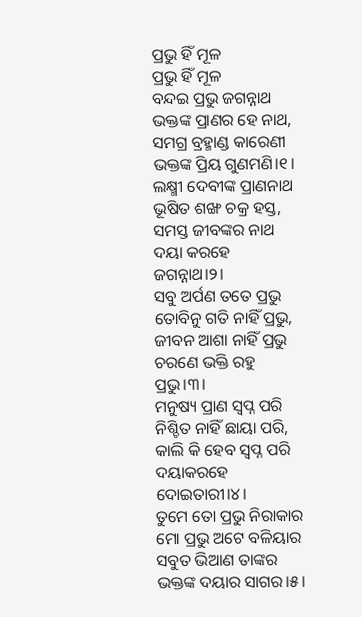ପ୍ରଭୁ ହିଁ ମୂଳ
ପ୍ରଭୁ ହିଁ ମୂଳ
ବନ୍ଦଇ ପ୍ରଭୁ ଜଗନ୍ନାଥ
ଭକ୍ତଙ୍କ ପ୍ରାଣର ହେ ନାଥ,
ସମଗ୍ର ବ୍ରହ୍ମାଣ୍ଡ କାରେଣୀ
ଭକ୍ତଙ୍କ ପ୍ରିୟ ଗୁଣମଣି।୧।
ଲକ୍ଷ୍ମୀ ଦେବୀଙ୍କ ପ୍ରାଣନାଥ
ଭୂଷିତ ଶଙ୍ଖ ଚକ୍ର ହସ୍ତ,
ସମସ୍ତ ଜୀବଙ୍କର ନାଥ
ଦୟା କରହେ ଜଗନ୍ନାଥ।୨।
ସବୁ ଅର୍ପଣ ତତେ ପ୍ରଭୁ
ତୋବିନୁ ଗତି ନାହିଁ ପ୍ରଭୁ,
ଜୀବନ ଆଶା ନାହିଁ ପ୍ରଭୁ
ଚରଣେ ଭକ୍ତି ରହୁ ପ୍ରଭୁ।୩।
ମନୁଷ୍ୟ ପ୍ରାଣ ସ୍ବପ୍ନ ପରି
ନିଶ୍ଚିତ ନାହିଁ ଛାୟା ପରି,
କାଲି କି ହେବ ସ୍ବପ୍ନ ପରି
ଦୟାକରହେ ଦୋଇତାରୀ।୪।
ତୁମେ ତୋ ପ୍ରଭୁ ନିରାକାର
ମୋ ପ୍ରଭୁ ଅଟେ ବଳିୟାର
ସବୁତ ଭିଆଣ ତାଙ୍କର
ଭକ୍ତଙ୍କ ଦୟାର ସାଗର।୫।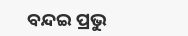ବନ୍ଦଇ ପ୍ରଭୁ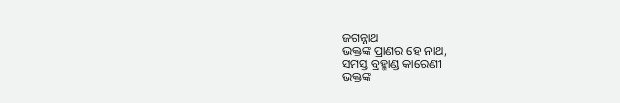ଜଗନ୍ନାଥ
ଭକ୍ତଙ୍କ ପ୍ରାଣର ହେ ନାଥ,
ସମସ୍ତ ବ୍ରହ୍ମାଣ୍ଡ କାରେଣୀ
ଭକ୍ତଙ୍କ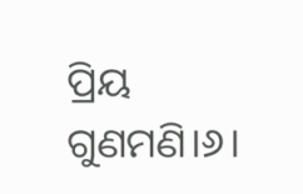ପ୍ରିୟ ଗୁଣମଣି।୬।